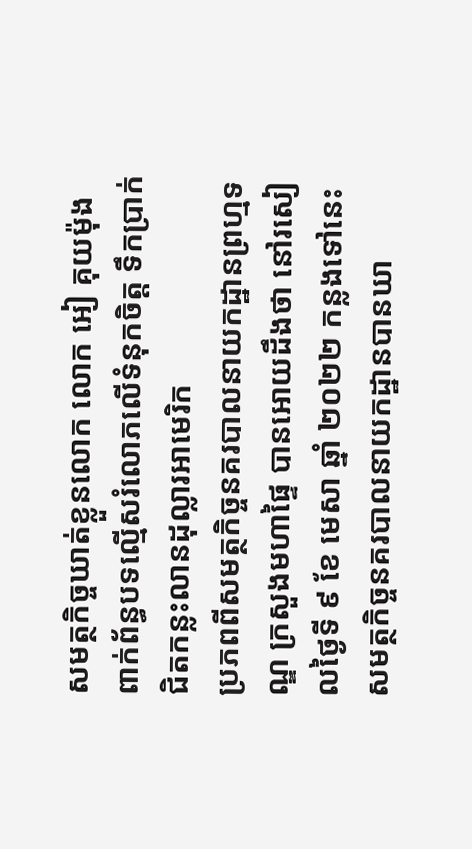សមត្ថកិច្ចឃាត់ខ្លួនលោក លោក អៀ គុយម៉ុង ពាក់ព័ន្ធបទល្មើសរំលោភលើទំនុកចិត្ត ទឹកប្រាក់ជិតកន្លះលានដុល្លារអាមេរិក
ប្រភពពីសមត្ថកិច្ចនគរបាលនាយកដ្ឋានព្រហ្មទណ្ឌ ក្រសួងមហាផ្ទៃ បានអោយដឹងថា នៅរសៀលថ្ងៃទី ៩ ខែ មេសា ឆ្នាំ ២០២២ កន្លងទៅនេះ សមត្ថកិច្ចនគរបាលនាយកដ្ឋានបានឃា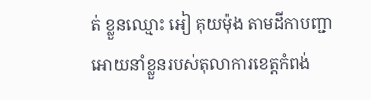ត់ ខ្លួនឈ្មោះ ឣៀ គុយម៉ុង តាមដីកាបញ្ជាអោយនាំខ្លួនរបស់តុលាការខេត្តកំពង់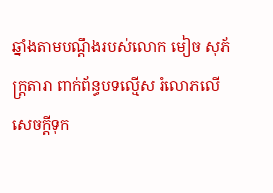ឆ្នាំងតាមបណ្ដឹងរបស់លោក មៀច សុភ័ក្រ្តតារា ពាក់ព័ន្ធបទល្មើស រំលោភលេីសេចក្ដីទុក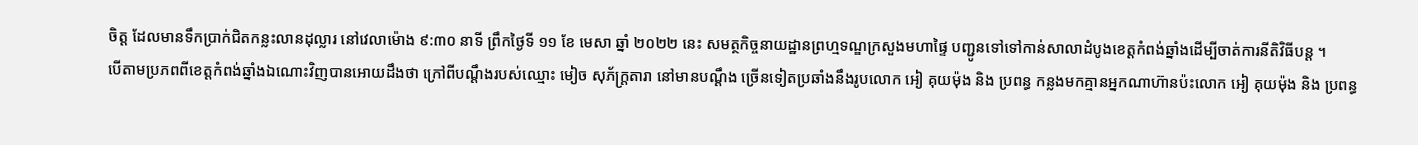ចិត្ត ដែលមានទឹកប្រាក់ជិតកន្លះលានដុល្លារ នៅវេលាម៉ោង ៩:៣០ នាទី ព្រឹកថ្ងៃទី ១១ ខែ មេសា ឆ្នាំ ២០២២ នេះ សមត្ថកិច្ចនាយដ្ឋានព្រហ្មទណ្ឌក្រសួងមហាផ្ទៃ បញ្ជូនទៅទៅកាន់សាលាដំបូងខេត្តកំពង់ឆ្នាំងដើម្បីចាត់ការនីតិវិធីបន្ត ។
បេីតាមប្រភពពីខេត្តកំពង់ឆ្នាំងឯណោះវិញបានអោយដឹងថា ក្រៅពីបណ្ដឹងរបស់ឈ្មោះ មៀច សុភ័ក្រ្តតារា នៅមានបណ្ដឹង ច្រេីនទៀតប្រឆាំងនឹងរូបលោក អៀ គុយម៉ុង និង ប្រពន្ធ កន្លងមកគ្មានអ្នកណាហ៊ានប៉ះលោក អៀ គុយម៉ុង និង ប្រពន្ធ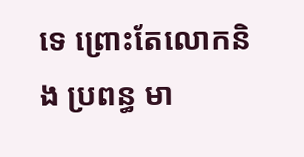ទេ ព្រោះតែលោកនិង ប្រពន្ធ មា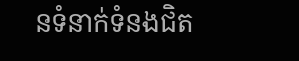នទំនាក់ទំនងជិត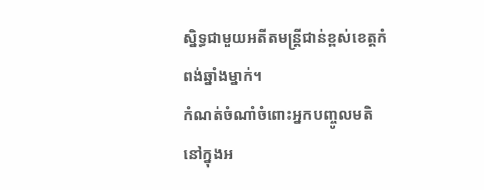ស្និទ្ធជាមួយអតីតមន្ត្រីជាន់ខ្ពស់ខេត្តកំពង់ឆ្នាំងម្នាក់។
កំណត់ចំណាំចំពោះអ្នកបញ្ចូលមតិនៅក្នុងអ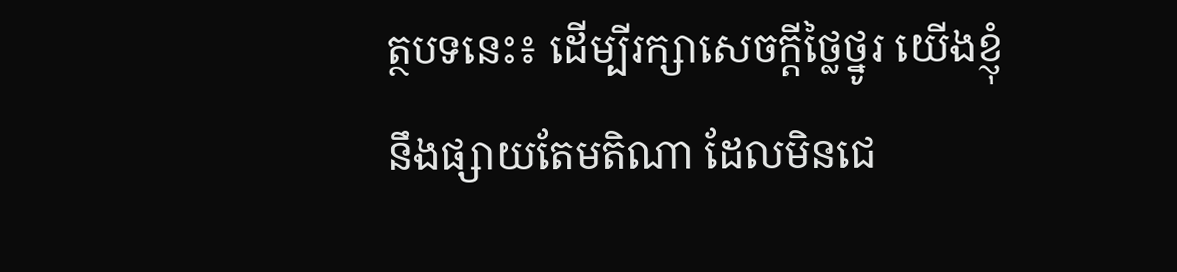ត្ថបទនេះ៖ ដើម្បីរក្សាសេចក្ដីថ្លៃថ្នូរ យើងខ្ញុំនឹងផ្សាយតែមតិណា ដែលមិនជេ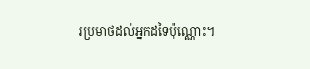រប្រមាថដល់អ្នកដទៃប៉ុណ្ណោះ។